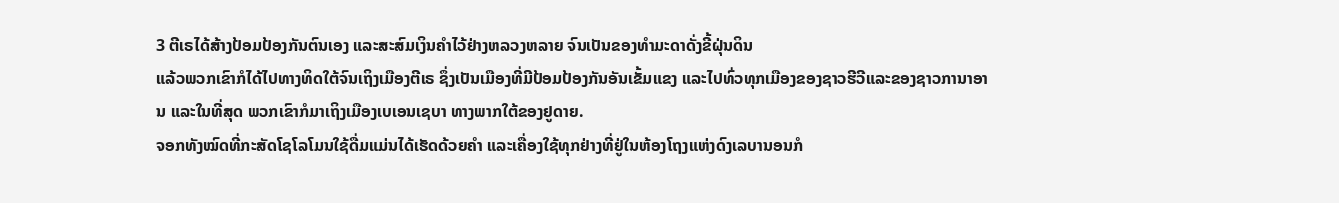3 ຕີເຣໄດ້ສ້າງປ້ອມປ້ອງກັນຕົນເອງ ແລະສະສົມເງິນຄຳໄວ້ຢ່າງຫລວງຫລາຍ ຈົນເປັນຂອງທຳມະດາດັ່ງຂີ້ຝຸ່ນດິນ
ແລ້ວພວກເຂົາກໍໄດ້ໄປທາງທິດໃຕ້ຈົນເຖິງເມືອງຕີເຣ ຊຶ່ງເປັນເມືອງທີ່ມີປ້ອມປ້ອງກັນອັນເຂັ້ມແຂງ ແລະໄປທົ່ວທຸກເມືອງຂອງຊາວຮີວີແລະຂອງຊາວການາອານ ແລະໃນທີ່ສຸດ ພວກເຂົາກໍມາເຖິງເມືອງເບເອນເຊບາ ທາງພາກໃຕ້ຂອງຢູດາຍ.
ຈອກທັງໝົດທີ່ກະສັດໂຊໂລໂມນໃຊ້ດື່ມແມ່ນໄດ້ເຮັດດ້ວຍຄຳ ແລະເຄື່ອງໃຊ້ທຸກຢ່າງທີ່ຢູ່ໃນຫ້ອງໂຖງແຫ່ງດົງເລບານອນກໍ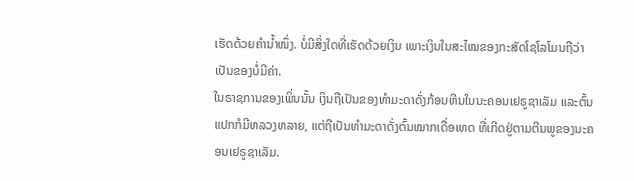ເຮັດດ້ວຍຄຳນໍ້າໜຶ່ງ. ບໍ່ມີສິ່ງໃດທີ່ເຮັດດ້ວຍເງິນ ເພາະເງິນໃນສະໄໝຂອງກະສັດໂຊໂລໂມນຖືວ່າເປັນຂອງບໍ່ມີຄ່າ.
ໃນຣາຊການຂອງເພິ່ນນັ້ນ ເງິນຖືເປັນຂອງທຳມະດາດັ່ງກ້ອນຫີນໃນນະຄອນເຢຣູຊາເລັມ ແລະຕົ້ນແປກກໍມີຫລວງຫລາຍ, ແຕ່ຖືເປັນທຳມະດາດັ່ງຕົ້ນໝາກເດື່ອເທດ ທີ່ເກີດຢູ່ຕາມຕີນພູຂອງນະຄອນເຢຣູຊາເລັມ.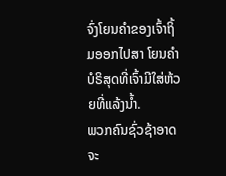ຈົ່ງໂຍນຄຳຂອງເຈົ້າຖິ້ມອອກໄປສາ ໂຍນຄຳບໍຣິສຸດທີ່ເຈົ້າມີໃສ່ຫ້ວຍທີ່ແລ້ງນໍ້າ.
ພວກຄົນຊົ່ວຊ້າອາດຈະ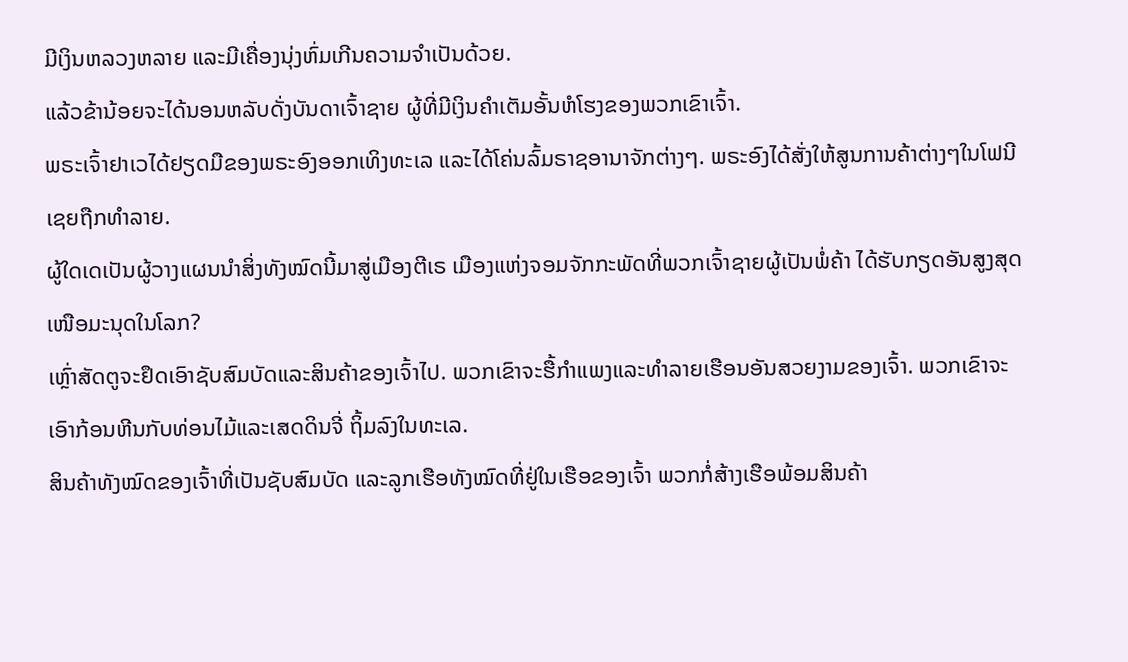ມີເງິນຫລວງຫລາຍ ແລະມີເຄື່ອງນຸ່ງຫົ່ມເກີນຄວາມຈຳເປັນດ້ວຍ.
ແລ້ວຂ້ານ້ອຍຈະໄດ້ນອນຫລັບດັ່ງບັນດາເຈົ້າຊາຍ ຜູ້ທີ່ມີເງິນຄຳເຕັມອັ້ນຫໍໂຮງຂອງພວກເຂົາເຈົ້າ.
ພຣະເຈົ້າຢາເວໄດ້ຢຽດມືຂອງພຣະອົງອອກເທິງທະເລ ແລະໄດ້ໂຄ່ນລົ້ມຣາຊອານາຈັກຕ່າງໆ. ພຣະອົງໄດ້ສັ່ງໃຫ້ສູນການຄ້າຕ່າງໆໃນໂຟນີເຊຍຖືກທຳລາຍ.
ຜູ້ໃດເດເປັນຜູ້ວາງແຜນນຳສິ່ງທັງໝົດນີ້ມາສູ່ເມືອງຕີເຣ ເມືອງແຫ່ງຈອມຈັກກະພັດທີ່ພວກເຈົ້າຊາຍຜູ້ເປັນພໍ່ຄ້າ ໄດ້ຮັບກຽດອັນສູງສຸດເໜືອມະນຸດໃນໂລກ?
ເຫຼົ່າສັດຕູຈະຢຶດເອົາຊັບສົມບັດແລະສິນຄ້າຂອງເຈົ້າໄປ. ພວກເຂົາຈະຮື້ກຳແພງແລະທຳລາຍເຮືອນອັນສວຍງາມຂອງເຈົ້າ. ພວກເຂົາຈະເອົາກ້ອນຫີນກັບທ່ອນໄມ້ແລະເສດດິນຈີ່ ຖິ້ມລົງໃນທະເລ.
ສິນຄ້າທັງໝົດຂອງເຈົ້າທີ່ເປັນຊັບສົມບັດ ແລະລູກເຮືອທັງໝົດທີ່ຢູ່ໃນເຮືອຂອງເຈົ້າ ພວກກໍ່ສ້າງເຮືອພ້ອມສິນຄ້າ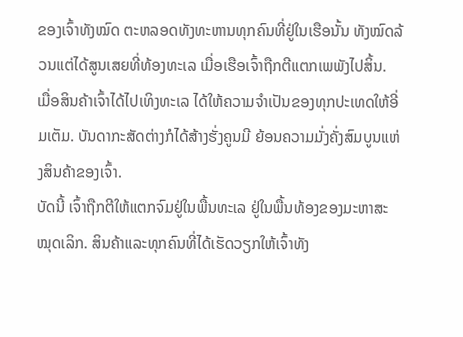ຂອງເຈົ້າທັງໝົດ ຕະຫລອດທັງທະຫານທຸກຄົນທີ່ຢູ່ໃນເຮືອນັ້ນ ທັງໝົດລ້ວນແຕ່ໄດ້ສູນເສຍທີ່ທ້ອງທະເລ ເມື່ອເຮືອເຈົ້າຖືກຕີແຕກເພພັງໄປສິ້ນ.
ເມື່ອສິນຄ້າເຈົ້າໄດ້ໄປເທິງທະເລ ໄດ້ໃຫ້ຄວາມຈຳເປັນຂອງທຸກປະເທດໃຫ້ອີ່ມເຕັມ. ບັນດາກະສັດຕ່າງກໍໄດ້ສ້າງຮັ່ງຄູນມີ ຍ້ອນຄວາມມັ່ງຄັ່ງສົມບູນແຫ່ງສິນຄ້າຂອງເຈົ້າ.
ບັດນີ້ ເຈົ້າຖືກຕີໃຫ້ແຕກຈົມຢູ່ໃນພື້ນທະເລ ຢູ່ໃນພື້ນທ້ອງຂອງມະຫາສະໝຸດເລິກ. ສິນຄ້າແລະທຸກຄົນທີ່ໄດ້ເຮັດວຽກໃຫ້ເຈົ້າທັງ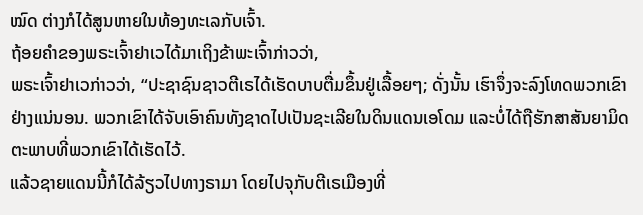ໝົດ ຕ່າງກໍໄດ້ສູນຫາຍໃນທ້ອງທະເລກັບເຈົ້າ.
ຖ້ອຍຄຳຂອງພຣະເຈົ້າຢາເວໄດ້ມາເຖິງຂ້າພະເຈົ້າກ່າວວ່າ,
ພຣະເຈົ້າຢາເວກ່າວວ່າ, “ປະຊາຊົນຊາວຕີເຣໄດ້ເຮັດບາບຕື່ມຂຶ້ນຢູ່ເລື້ອຍໆ; ດັ່ງນັ້ນ ເຮົາຈຶ່ງຈະລົງໂທດພວກເຂົາຢ່າງແນ່ນອນ. ພວກເຂົາໄດ້ຈັບເອົາຄົນທັງຊາດໄປເປັນຊະເລີຍໃນດິນແດນເອໂດມ ແລະບໍ່ໄດ້ຖືຮັກສາສັນຍາມິດຕະພາບທີ່ພວກເຂົາໄດ້ເຮັດໄວ້.
ແລ້ວຊາຍແດນນີ້ກໍໄດ້ລ້ຽວໄປທາງຣາມາ ໂດຍໄປຈຸກັບຕີເຣເມືອງທີ່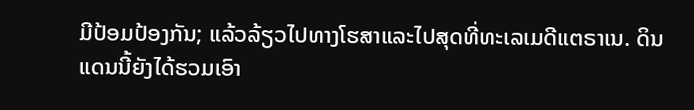ມີປ້ອມປ້ອງກັນ; ແລ້ວລ້ຽວໄປທາງໂຮສາແລະໄປສຸດທີ່ທະເລເມດີແຕຣາເນ. ດິນແດນນີ້ຍັງໄດ້ຮວມເອົາ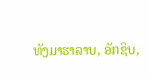ທັງມາຮາລາບ, ອັກຊິບ,